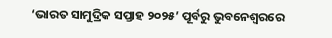‘ଭାରତ ସାମୁଦ୍ରିକ ସପ୍ତାହ ୨୦୨୫’ ପୂର୍ବରୁ ଭୁବନେଶ୍ବରରେ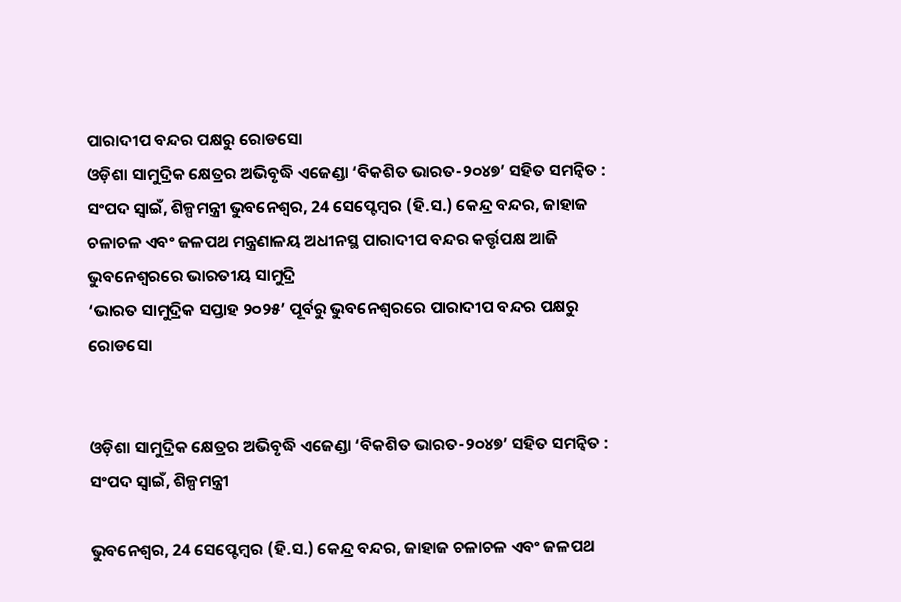ପାରାଦୀପ ବନ୍ଦର ପକ୍ଷରୁ ରୋଡସୋ
ଓଡ଼ିଶା ସାମୁଦ୍ରିକ କ୍ଷେତ୍ରର ଅଭିବୃଦ୍ଧି ଏଜେଣ୍ଡା ‘ବିକଶିତ ଭାରତ-୨୦୪୭’ ସହିତ ସମନ୍ୱିତ : ସଂପଦ ସ୍ବାଇଁ, ଶିଳ୍ପମନ୍ତ୍ରୀ ଭୁବନେଶ୍ୱର, 24 ସେପ୍ଟେମ୍ବର (ହି.ସ.) କେନ୍ଦ୍ର ବନ୍ଦର, ଜାହାଜ ଚଳାଚଳ ଏବଂ ଜଳପଥ ମନ୍ତ୍ରଣାଳୟ ଅଧୀନସ୍ଥ ପାରାଦୀପ ବନ୍ଦର କର୍ତ୍ତୃପକ୍ଷ ଆଜି ଭୁବନେଶ୍ୱରରେ ଭାରତୀୟ ସାମୁଦ୍ରି
‘ଭାରତ ସାମୁଦ୍ରିକ ସପ୍ତାହ ୨୦୨୫’ ପୂର୍ବରୁ ଭୁବନେଶ୍ବରରେ ପାରାଦୀପ ବନ୍ଦର ପକ୍ଷରୁ ରୋଡସୋ


ଓଡ଼ିଶା ସାମୁଦ୍ରିକ କ୍ଷେତ୍ରର ଅଭିବୃଦ୍ଧି ଏଜେଣ୍ଡା ‘ବିକଶିତ ଭାରତ-୨୦୪୭’ ସହିତ ସମନ୍ୱିତ : ସଂପଦ ସ୍ବାଇଁ, ଶିଳ୍ପମନ୍ତ୍ରୀ

ଭୁବନେଶ୍ୱର, 24 ସେପ୍ଟେମ୍ବର (ହି.ସ.) କେନ୍ଦ୍ର ବନ୍ଦର, ଜାହାଜ ଚଳାଚଳ ଏବଂ ଜଳପଥ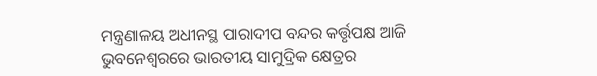ମନ୍ତ୍ରଣାଳୟ ଅଧୀନସ୍ଥ ପାରାଦୀପ ବନ୍ଦର କର୍ତ୍ତୃପକ୍ଷ ଆଜି ଭୁବନେଶ୍ୱରରେ ଭାରତୀୟ ସାମୁଦ୍ରିକ କ୍ଷେତ୍ରର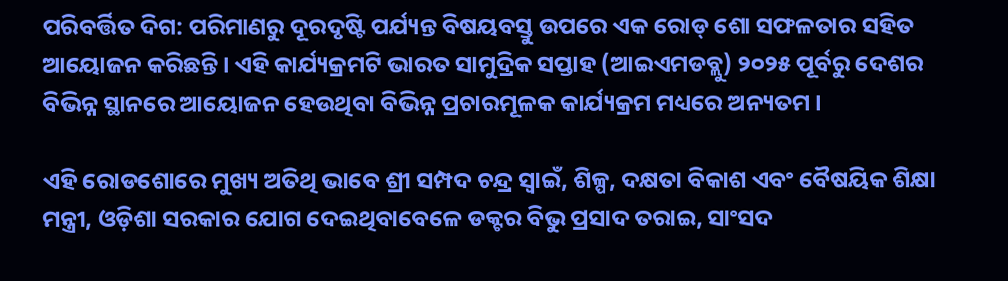ପରିବର୍ତ୍ତିତ ଦିଗ: ପରିମାଣରୁ ଦୂରଦୃଷ୍ଟି ପର୍ଯ୍ୟନ୍ତ ବିଷୟବସ୍ତୁ ଉପରେ ଏକ ରୋଡ୍ ଶୋ ସଫଳତାର ସହିତ ଆୟୋଜନ କରିଛନ୍ତି। ଏହି କାର୍ଯ୍ୟକ୍ରମଟି ଭାରତ ସାମୁଦ୍ରିକ ସପ୍ତାହ (ଆଇଏମଡବ୍ଲୁ) ୨୦୨୫ ପୂର୍ବରୁ ଦେଶର ବିଭିନ୍ନ ସ୍ଥାନରେ ଆୟୋଜନ ହେଉଥିବା ବିଭିନ୍ନ ପ୍ରଚାରମୂଳକ କାର୍ଯ୍ୟକ୍ରମ ମଧ୍ୟରେ ଅନ୍ୟତମ ।

ଏହି ରୋଡଶୋରେ ମୁଖ୍ୟ ଅତିଥି ଭାବେ ଶ୍ରୀ ସମ୍ପଦ ଚନ୍ଦ୍ର ସ୍ୱାଇଁ, ଶିଳ୍ପ, ଦକ୍ଷତା ବିକାଶ ଏବଂ ବୈଷୟିକ ଶିକ୍ଷା ମନ୍ତ୍ରୀ, ଓଡ଼ିଶା ସରକାର ଯୋଗ ଦେଇଥିବାବେଳେ ଡକ୍ଟର ବିଭୁ ପ୍ରସାଦ ତରାଇ, ସାଂସଦ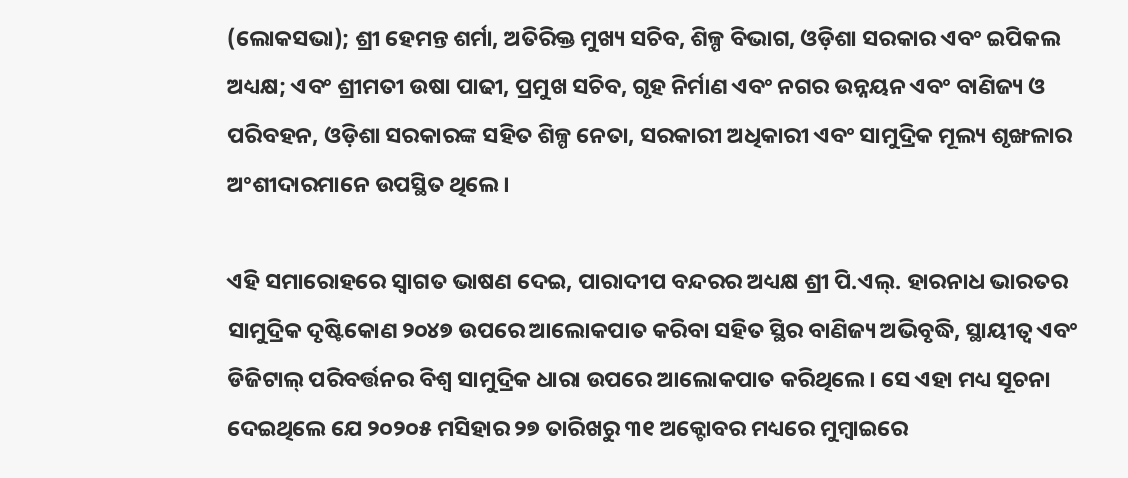(ଲୋକସଭା); ଶ୍ରୀ ହେମନ୍ତ ଶର୍ମା, ଅତିରିକ୍ତ ମୁଖ୍ୟ ସଚିବ, ଶିଳ୍ପ ବିଭାଗ, ଓଡ଼ିଶା ସରକାର ଏବଂ ଇପିକଲ ଅଧ୍ୟକ୍ଷ; ଏବଂ ଶ୍ରୀମତୀ ଉଷା ପାଢୀ, ପ୍ରମୁଖ ସଚିବ, ଗୃହ ନିର୍ମାଣ ଏବଂ ନଗର ଉନ୍ନୟନ ଏବଂ ବାଣିଜ୍ୟ ଓ ପରିବହନ, ଓଡ଼ିଶା ସରକାରଙ୍କ ସହିତ ଶିଳ୍ପ ନେତା, ସରକାରୀ ଅଧିକାରୀ ଏବଂ ସାମୁଦ୍ରିକ ମୂଲ୍ୟ ଶୃଙ୍ଖଳାର ଅଂଶୀଦାରମାନେ ଉପସ୍ଥିତ ଥିଲେ।

ଏହି ସମାରୋହରେ ସ୍ୱାଗତ ଭାଷଣ ଦେଇ, ପାରାଦୀପ ବନ୍ଦରର ଅଧ୍ୟକ୍ଷ ଶ୍ରୀ ପି.ଏଲ୍. ହାରନାଧ ଭାରତର ସାମୁଦ୍ରିକ ଦୃଷ୍ଟିକୋଣ ୨୦୪୭ ଉପରେ ଆଲୋକପାତ କରିବା ସହିତ ସ୍ଥିର ବାଣିଜ୍ୟ ଅଭିବୃଦ୍ଧି, ସ୍ଥାୟୀତ୍ୱ ଏବଂ ଡିଜିଟାଲ୍ ପରିବର୍ତ୍ତନର ବିଶ୍ୱ ସାମୁଦ୍ରିକ ଧାରା ଉପରେ ଆଲୋକପାତ କରିଥିଲେ। ସେ ଏହା ମଧ୍ୟ ସୂଚନା ଦେଇଥିଲେ ଯେ ୨୦୨୦୫ ମସିହାର ୨୭ ତାରିଖରୁ ୩୧ ଅକ୍ଟୋବର ମଧ୍ୟରେ ମୁମ୍ବାଇରେ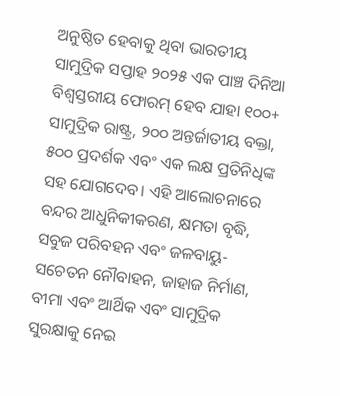ଅନୁଷ୍ଠିତ ହେବାକୁ ଥିବା ଭାରତୀୟ ସାମୁଦ୍ରିକ ସପ୍ତାହ ୨୦୨୫ ଏକ ପାଞ୍ଚ ଦିନିଆ ବିଶ୍ୱସ୍ତରୀୟ ଫୋରମ୍ ହେବ ଯାହା ୧୦୦+ ସାମୁଦ୍ରିକ ରାଷ୍ଟ୍ର, ୨୦୦ ଅନ୍ତର୍ଜାତୀୟ ବକ୍ତା, ୫୦୦ ପ୍ରଦର୍ଶକ ଏବଂ ଏକ ଲକ୍ଷ ପ୍ରତିନିଧିଙ୍କ ସହ ଯୋଗଦେବ। ଏହି ଆଲୋଚନାରେ ବନ୍ଦର ଆଧୁନିକୀକରଣ, କ୍ଷମତା ବୃଦ୍ଧି, ସବୁଜ ପରିବହନ ଏବଂ ଜଳବାୟୁ-ସଚେତନ ନୌବାହନ, ଜାହାଜ ନିର୍ମାଣ, ବୀମା ଏବଂ ଆର୍ଥିକ ଏବଂ ସାମୁଦ୍ରିକ ସୁରକ୍ଷାକୁ ନେଇ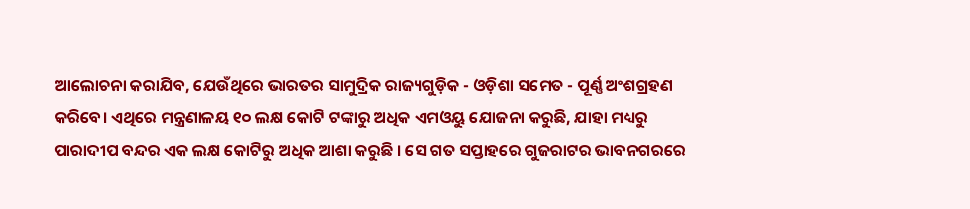ଆଲୋଚନା କରାଯିବ, ଯେଉଁଥିରେ ଭାରତର ସାମୁଦ୍ରିକ ରାଜ୍ୟଗୁଡ଼ିକ - ଓଡ଼ିଶା ସମେତ - ପୂର୍ଣ୍ଣ ଅଂଶଗ୍ରହଣ କରିବେ। ଏଥିରେ ମନ୍ତ୍ରଣାଳୟ ୧୦ ଲକ୍ଷ କୋଟି ଟଙ୍କାରୁ ଅଧିକ ଏମଓୟୁ ଯୋଜନା କରୁଛି, ଯାହା ମଧ୍ୟରୁ ପାରାଦୀପ ବନ୍ଦର ଏକ ଲକ୍ଷ କୋଟିରୁ ଅଧିକ ଆଶା କରୁଛି । ସେ ଗତ ସପ୍ତାହରେ ଗୁଜରାଟର ଭାବନଗରରେ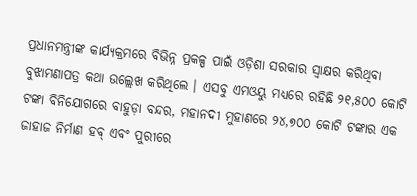ପ୍ରଧାନମନ୍ତ୍ରୀଙ୍କ କାର୍ଯ୍ୟକ୍ରମରେ ବିଭିନ୍ନ ପ୍ରକଳ୍ପ ପାଇଁ ଓଡ଼ିଶା ସରକାର ସ୍ବାକ୍ଷର କରିଥିବା ବୁଝାମଣାପତ୍ର କଥା ଉଲ୍ଲେଖ କରିଥିଲେ । ଏସବୁ ଏମଓୟୁ ମଧ୍ୟରେ ରହିଛି ୨୧,୫୦୦ କୋଟି ଟଙ୍କା ବିନିଯୋଗରେ ବାହୁଡ଼ା ବନ୍ଦର, ମହାନଦୀ ମୁହାଣରେ ୨୪,୭୦୦ କୋଟି ଟଙ୍କାର ଏକ ଜାହାଜ ନିର୍ମାଣ ହବ୍ ଏବଂ ପୁରୀରେ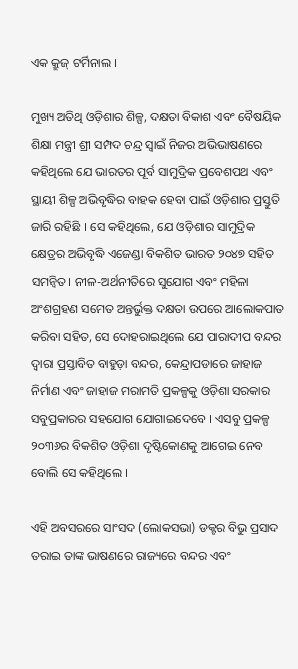ଏକ କ୍ରୁଜ୍ ଟର୍ମିନାଲ ।

ମୁଖ୍ୟ ଅତିଥି ଓଡ଼ିଶାର ଶିଳ୍ପ, ଦକ୍ଷତା ବିକାଶ ଏବଂ ବୈଷୟିକ ଶିକ୍ଷା ମନ୍ତ୍ରୀ ଶ୍ରୀ ସମ୍ପଦ ଚନ୍ଦ୍ର ସ୍ୱାଇଁ ନିଜର ଅଭିଭାଷଣରେ କହିଥିଲେ ଯେ ଭାରତର ପୂର୍ବ ସାମୁଦ୍ରିକ ପ୍ରବେଶପଥ ଏବଂ ସ୍ଥାୟୀ ଶିଳ୍ପ ଅଭିବୃଦ୍ଧିର ବାହକ ହେବା ପାଇଁ ଓଡ଼ିଶାର ପ୍ରସ୍ତୁତି ଜାରି ରହିଛି । ସେ କହିଥିଲେ, ଯେ ଓଡ଼ିଶାର ସାମୁଦ୍ରିକ କ୍ଷେତ୍ରର ଅଭିବୃଦ୍ଧି ଏଜେଣ୍ଡା ବିକଶିତ ଭାରତ ୨୦୪୭ ସହିତ ସମନ୍ୱିତ। ନୀଳ-ଅର୍ଥନୀତିରେ ସୁଯୋଗ ଏବଂ ମହିଳା ଅଂଶଗ୍ରହଣ ସମେତ ଅନ୍ତର୍ଭୁକ୍ତ ଦକ୍ଷତା ଉପରେ ଆଲୋକପାତ କରିବା ସହିତ, ସେ ଦୋହରାଇଥିଲେ ଯେ ପାରାଦୀପ ବନ୍ଦର ଦ୍ବାରା ପ୍ରସ୍ତାବିତ ବାହୁଡ଼ା ବନ୍ଦର, କେନ୍ଦ୍ରାପଡାରେ ଜାହାଜ ନିର୍ମାଣ ଏବଂ ଜାହାଜ ମରାମତି ପ୍ରକଳ୍ପକୁ ଓଡ଼ିଶା ସରକାର ସବୁପ୍ରକାରର ସହଯୋଗ ଯୋଗାଇଦେବେ । ଏସବୁ ପ୍ରକଳ୍ପ ୨୦୩୬ର ବିକଶିତ ଓଡ଼ିଶା ଦୃଷ୍ଟିକୋଣକୁ ଆଗେଇ ନେବ ବୋଲି ସେ କହିଥିଲେ ।

ଏହି ଅବସରରେ ସାଂସଦ (ଲୋକସଭା) ଡକ୍ଟର ବିଭୁ ପ୍ରସାଦ ତରାଇ ତାଙ୍କ ଭାଷଣରେ ରାଜ୍ୟରେ ବନ୍ଦର ଏବଂ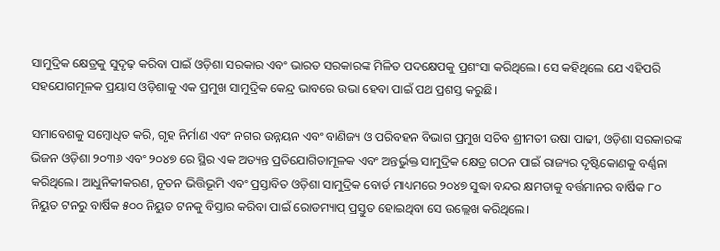ସାମୁଦ୍ରିକ କ୍ଷେତ୍ରକୁ ସୁଦୃଢ଼ କରିବା ପାଇଁ ଓଡ଼ିଶା ସରକାର ଏବଂ ଭାରତ ସରକାରଙ୍କ ମିଳିତ ପଦକ୍ଷେପକୁ ପ୍ରଶଂସା କରିଥିଲେ। ସେ କହିଥିଲେ ଯେ ଏହିପରି ସହଯୋଗମୂଳକ ପ୍ରୟାସ ଓଡ଼ିଶାକୁ ଏକ ପ୍ରମୁଖ ସାମୁଦ୍ରିକ କେନ୍ଦ୍ର ଭାବରେ ଉଭା ହେବା ପାଇଁ ପଥ ପ୍ରଶସ୍ତ କରୁଛି।

ସମାବେଶକୁ ସମ୍ବୋଧିତ କରି, ଗୃହ ନିର୍ମାଣ ଏବଂ ନଗର ଉନ୍ନୟନ ଏବଂ ବାଣିଜ୍ୟ ଓ ପରିବହନ ବିଭାଗ ପ୍ରମୁଖ ସଚିବ ଶ୍ରୀମତୀ ଉଷା ପାଢୀ, ଓଡ଼ିଶା ସରକାରଙ୍କ ଭିଜନ ଓଡ଼ିଶା ୨୦୩୬ ଏବଂ ୨୦୪୭ ରେ ସ୍ଥିର ଏକ ଅତ୍ୟନ୍ତ ପ୍ରତିଯୋଗିତାମୂଳକ ଏବଂ ଅନ୍ତର୍ଭୁକ୍ତ ସାମୁଦ୍ରିକ କ୍ଷେତ୍ର ଗଠନ ପାଇଁ ରାଜ୍ୟର ଦୃଷ୍ଟିକୋଣକୁ ବର୍ଣ୍ଣନା କରିଥିଲେ। ଆଧୁନିକୀକରଣ, ନୂତନ ଭିତ୍ତିଭୂମି ଏବଂ ପ୍ରସ୍ତାବିତ ଓଡ଼ିଶା ସାମୁଦ୍ରିକ ବୋର୍ଡ ମାଧ୍ୟମରେ ୨୦୪୭ ସୁଦ୍ଧା ବନ୍ଦର କ୍ଷମତାକୁ ବର୍ତ୍ତମାନର ବାର୍ଷିକ ୮୦ ନିୟୁତ ଟନରୁ ବାର୍ଷିକ ୫୦୦ ନିୟୁତ ଟନକୁ ବିସ୍ତାର କରିବା ପାଇଁ ରୋଡମ୍ୟାପ୍ ପ୍ରସ୍ତୁତ ହୋଇଥିବା ସେ ଉଲ୍ଲେଖ କରିଥିଲେ।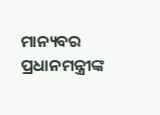ମାନ୍ୟବର ପ୍ରଧାନମନ୍ତ୍ରୀଙ୍କ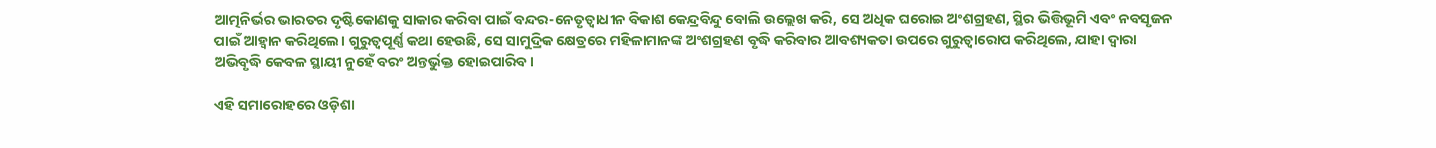ଆତ୍ମନିର୍ଭର ଭାରତର ଦୃଷ୍ଟିକୋଣକୁ ସାକାର କରିବା ପାଇଁ ବନ୍ଦର-ନେତୃତ୍ୱାଧୀନ ବିକାଶ କେନ୍ଦ୍ରବିନ୍ଦୁ ବୋଲି ଉଲ୍ଲେଖ କରି, ସେ ଅଧିକ ଘରୋଇ ଅଂଶଗ୍ରହଣ, ସ୍ଥିର ଭିତ୍ତିଭୂମି ଏବଂ ନବସୃଜନ ପାଇଁ ଆହ୍ୱାନ କରିଥିଲେ। ଗୁରୁତ୍ୱପୂର୍ଣ୍ଣ କଥା ହେଉଛି, ସେ ସାମୁଦ୍ରିକ କ୍ଷେତ୍ରରେ ମହିଳାମାନଙ୍କ ଅଂଶଗ୍ରହଣ ବୃଦ୍ଧି କରିବାର ଆବଶ୍ୟକତା ଉପରେ ଗୁରୁତ୍ୱାରୋପ କରିଥିଲେ, ଯାହା ଦ୍ଵାରା ଅଭିବୃଦ୍ଧି କେବଳ ସ୍ଥାୟୀ ନୁହେଁ ବରଂ ଅନ୍ତର୍ଭୁକ୍ତ ହୋଇପାରିବ।

ଏହି ସମାରୋହରେ ଓଡ଼ିଶା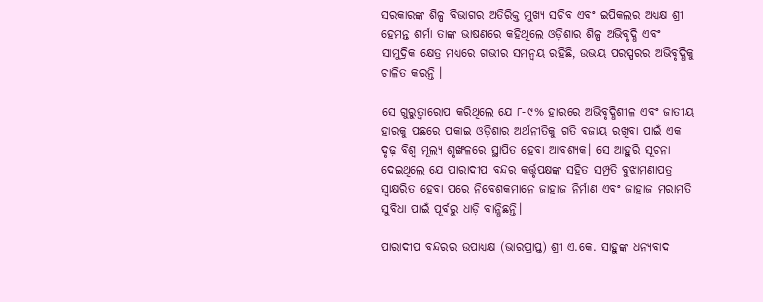ସରକାରଙ୍କ ଶିଳ୍ପ ବିଭାଗର ଅତିରିକ୍ତ ମୁଖ୍ୟ ସଚିବ ଏବଂ ଇପିକଲର ଅଧ୍ୟକ୍ଷ ଶ୍ରୀ ହେମନ୍ତ ଶର୍ମା ତାଙ୍କ ଭାଷଣରେ କହିଥିଲେ ଓଡ଼ିଶାର ଶିଳ୍ପ ଅଭିବୃଦ୍ଧି ଏବଂ ସାମୁଦ୍ରିକ କ୍ଷେତ୍ର ମଧ୍ୟରେ ଗଭୀର ସମନ୍ୱୟ ରହିଛି, ଉଭୟ ପରସ୍ପରର ଅଭିବୃଦ୍ଧିକୁ ଚାଳିତ କରନ୍ତି ।

ସେ ଗୁରୁତ୍ୱାରୋପ କରିଥିଲେ ଯେ ୮-୯% ହାରରେ ଅଭିବୃଦ୍ଧିଶୀଳ ଏବଂ ଜାତୀୟ ହାରକୁ ପଛରେ ପକାଇ ଓଡ଼ିଶାର ଅର୍ଥନୀତିକୁ ଗତି ବଜାୟ ରଖିବା ପାଇଁ ଏକ ଦୃଢ଼ ବିଶ୍ୱ ମୂଲ୍ୟ ଶୃଙ୍ଖଳରେ ସ୍ଥାପିତ ହେବା ଆବଶ୍ୟକ। ସେ ଆହୁରି ସୂଚନା ଦେଇଥିଲେ ଯେ ପାରାଦୀପ ବନ୍ଦର କର୍ତ୍ତୃପକ୍ଷଙ୍କ ସହିତ ସମ୍ପ୍ରତି ବୁଝାମଣାପତ୍ର ସ୍ୱାକ୍ଷରିତ ହେବା ପରେ ନିବେଶକମାନେ ଜାହାଜ ନିର୍ମାଣ ଏବଂ ଜାହାଜ ମରାମତି ସୁବିଧା ପାଇଁ ପୂର୍ବରୁ ଧାଡ଼ି ବାନ୍ଧିଛନ୍ତି।

ପାରାଦୀପ ବନ୍ଦରର ଉପାଧ୍ୟକ୍ଷ (ଭାରପ୍ରାପ୍ତ) ଶ୍ରୀ ଏ.କେ. ସାହୁଙ୍କ ଧନ୍ୟବାଦ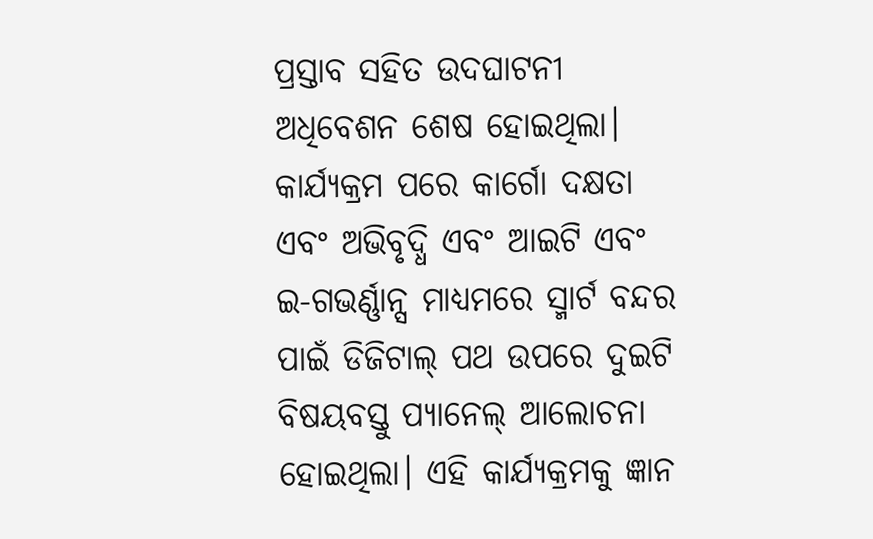ପ୍ରସ୍ତାବ ସହିତ ଉଦଘାଟନୀ ଅଧିବେଶନ ଶେଷ ହୋଇଥିଲା। କାର୍ଯ୍ୟକ୍ରମ ପରେ କାର୍ଗୋ ଦକ୍ଷତା ଏବଂ ଅଭିବୃଦ୍ଧି ଏବଂ ଆଇଟି ଏବଂ ଇ-ଗଭର୍ଣ୍ଣାନ୍ସ ମାଧ୍ୟମରେ ସ୍ମାର୍ଟ ବନ୍ଦର ପାଇଁ ଡିଜିଟାଲ୍ ପଥ ଉପରେ ଦୁଇଟି ବିଷୟବସ୍ତୁ ପ୍ୟାନେଲ୍ ଆଲୋଚନା ହୋଇଥିଲା। ଏହି କାର୍ଯ୍ୟକ୍ରମକୁ ଜ୍ଞାନ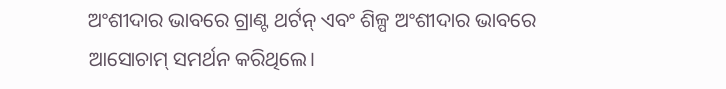ଅଂଶୀଦାର ଭାବରେ ଗ୍ରାଣ୍ଟ ଥର୍ଟନ୍ ଏବଂ ଶିଳ୍ପ ଅଂଶୀଦାର ଭାବରେ ଆସୋଚାମ୍ ସମର୍ଥନ କରିଥିଲେ।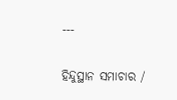---

ହିନ୍ଦୁସ୍ଥାନ ସମାଚାର /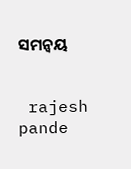ସମନ୍ୱୟ


 rajesh pande